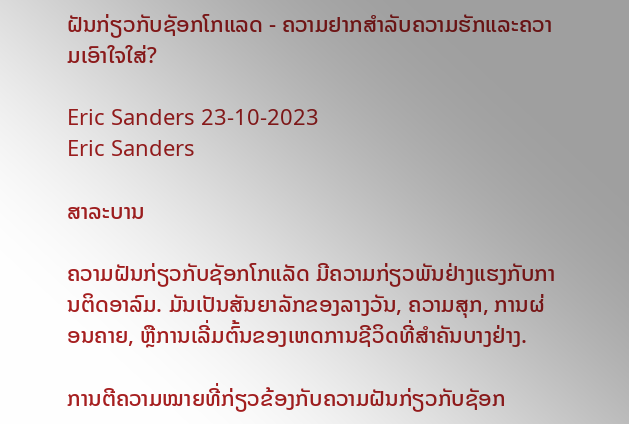ຝັນກ່ຽວກັບຊັອກໂກແລດ - ຄວາມຢາກສໍາລັບຄວາມຮັກແລະຄວາມເອົາໃຈໃສ່?

Eric Sanders 23-10-2023
Eric Sanders

ສາລະບານ

ຄວາມຝັນກ່ຽວກັບຊັອກໂກແລັດ ມີຄວາມກ່ຽວພັນຢ່າງແຮງກັບການຕິດອາລົມ. ມັນເປັນສັນຍາລັກຂອງລາງວັນ, ຄວາມສຸກ, ການຜ່ອນຄາຍ, ຫຼືການເລີ່ມຕົ້ນຂອງເຫດການຊີວິດທີ່ສໍາຄັນບາງຢ່າງ.

ການຕີຄວາມໝາຍທີ່ກ່ຽວຂ້ອງກັບຄວາມຝັນກ່ຽວກັບຊັອກ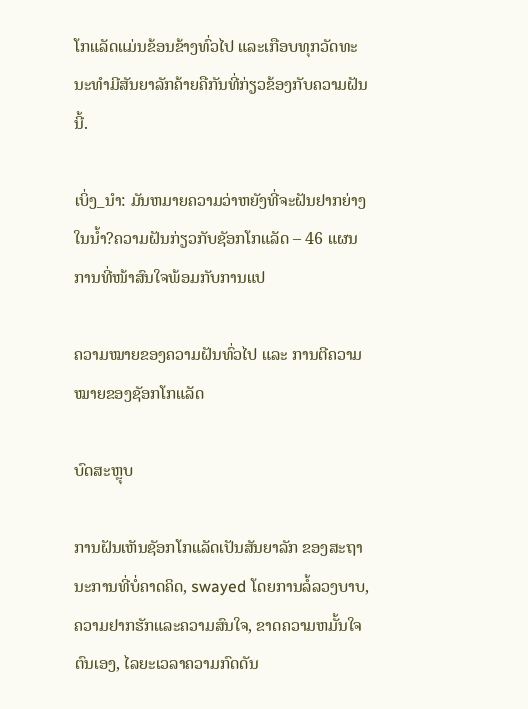ໂກແລັດແມ່ນຂ້ອນຂ້າງທົ່ວໄປ ແລະເກືອບທຸກວັດທະນະທຳມີສັນຍາລັກຄ້າຍຄືກັນທີ່ກ່ຽວຂ້ອງກັບຄວາມຝັນນີ້.

ເບິ່ງ_ນຳ: ມັນຫມາຍຄວາມວ່າຫຍັງທີ່ຈະຝັນຢາກຍ່າງໃນນ້ຳ?ຄວາມຝັນກ່ຽວກັບຊັອກໂກແລັດ – 46 ແຜນການທີ່ໜ້າສົນໃຈພ້ອມກັບການແປ

ຄວາມໝາຍຂອງຄວາມຝັນທົ່ວໄປ ແລະ ການຕີຄວາມໝາຍຂອງຊັອກໂກແລັດ

ບົດສະຫຼຸບ

ການຝັນເຫັນຊັອກໂກແລັດເປັນສັນຍາລັກ ຂອງສະຖານະການທີ່ບໍ່ຄາດຄິດ, swayed ໂດຍການລໍ້ລວງບາບ, ຄວາມຢາກຮັກແລະຄວາມສົນໃຈ, ຂາດຄວາມຫມັ້ນໃຈຕົນເອງ, ໄລຍະເວລາຄວາມກົດດັນ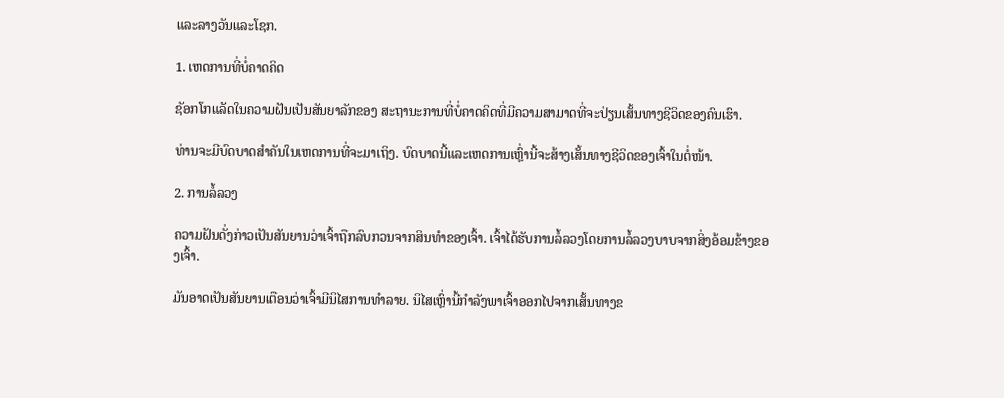ແລະລາງວັນແລະໂຊກ.

1. ເຫດການທີ່ບໍ່ຄາດຄິດ

ຊັອກໂກແລັດໃນຄວາມຝັນເປັນສັນຍາລັກຂອງ ສະຖານະການທີ່ບໍ່ຄາດຄິດທີ່ມີຄວາມສາມາດທີ່ຈະປ່ຽນເສັ້ນທາງຊີວິດຂອງຄົນເຮົາ.

ທ່ານຈະມີບົດບາດສຳຄັນໃນເຫດການທີ່ຈະມາເຖິງ. ບົດບາດນີ້ແລະເຫດການເຫຼົ່ານີ້ຈະສ້າງເສັ້ນທາງຊີວິດຂອງເຈົ້າໃນຕໍ່ໜ້າ.

2. ການລໍ້ລວງ

ຄວາມຝັນດັ່ງກ່າວເປັນສັນຍານວ່າເຈົ້າຖືກລົບກວນຈາກສິນທຳຂອງເຈົ້າ. ເຈົ້າໄດ້ຮັບການລໍ້ລວງໂດຍການລໍ້ລວງບາບຈາກສິ່ງອ້ອມຂ້າງຂອງເຈົ້າ.

ມັນອາດເປັນສັນຍານເຕືອນວ່າເຈົ້າມີນິໄສການທຳລາຍ. ນິໄສເຫຼົ່ານີ້ກໍາລັງພາເຈົ້າອອກໄປຈາກເສັ້ນທາງຂ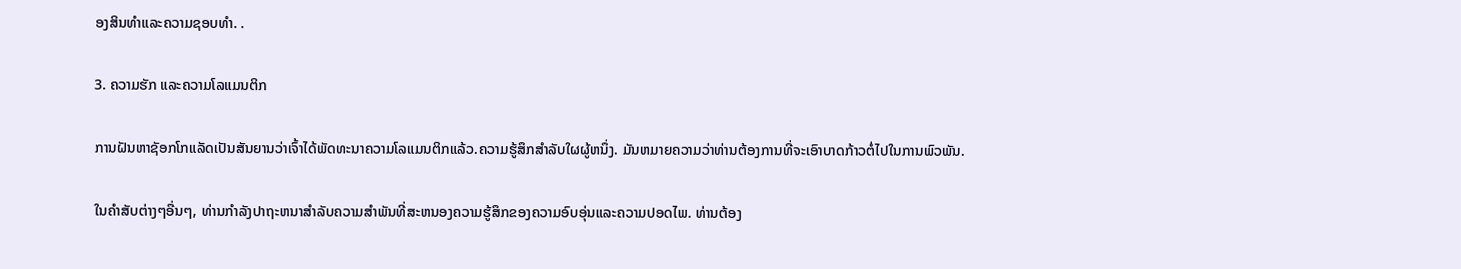ອງສິນທໍາແລະຄວາມຊອບທໍາ. .

3. ຄວາມຮັກ ແລະຄວາມໂລແມນຕິກ

ການຝັນຫາຊັອກໂກແລັດເປັນສັນຍານວ່າເຈົ້າໄດ້ພັດທະນາຄວາມໂລແມນຕິກແລ້ວ.ຄວາມຮູ້ສຶກສໍາລັບໃຜຜູ້ຫນຶ່ງ. ມັນຫມາຍຄວາມວ່າທ່ານຕ້ອງການທີ່ຈະເອົາບາດກ້າວຕໍ່ໄປໃນການພົວພັນ.

ໃນຄໍາສັບຕ່າງໆອື່ນໆ, ທ່ານກໍາລັງປາຖະຫນາສໍາລັບຄວາມສໍາພັນທີ່ສະຫນອງຄວາມຮູ້ສຶກຂອງຄວາມອົບອຸ່ນແລະຄວາມປອດໄພ. ທ່ານຕ້ອງ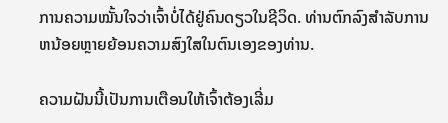ການຄວາມໝັ້ນໃຈວ່າເຈົ້າບໍ່ໄດ້ຢູ່ຄົນດຽວໃນຊີວິດ. ທ່ານຕົກລົງສໍາລັບການຫນ້ອຍຫຼາຍຍ້ອນຄວາມສົງໃສໃນຕົນເອງຂອງທ່ານ.

ຄວາມຝັນນີ້ເປັນການເຕືອນໃຫ້ເຈົ້າຕ້ອງເລີ່ມ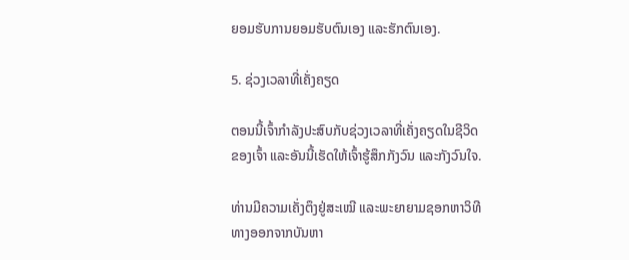ຍອມຮັບການຍອມຮັບຕົນເອງ ແລະຮັກຕົນເອງ.

5. ຊ່ວງເວລາທີ່ເຄັ່ງຄຽດ

ຕອນນີ້ເຈົ້າກຳລັງປະສົບກັບຊ່ວງເວລາທີ່ເຄັ່ງຄຽດໃນຊີວິດຂອງເຈົ້າ ແລະອັນນີ້ເຮັດໃຫ້ເຈົ້າຮູ້ສຶກກັງວົນ ແລະກັງວົນໃຈ.

ທ່ານມີຄວາມເຄັ່ງຕຶງຢູ່ສະເໝີ ແລະພະຍາຍາມຊອກຫາວິທີທາງອອກຈາກບັນຫາ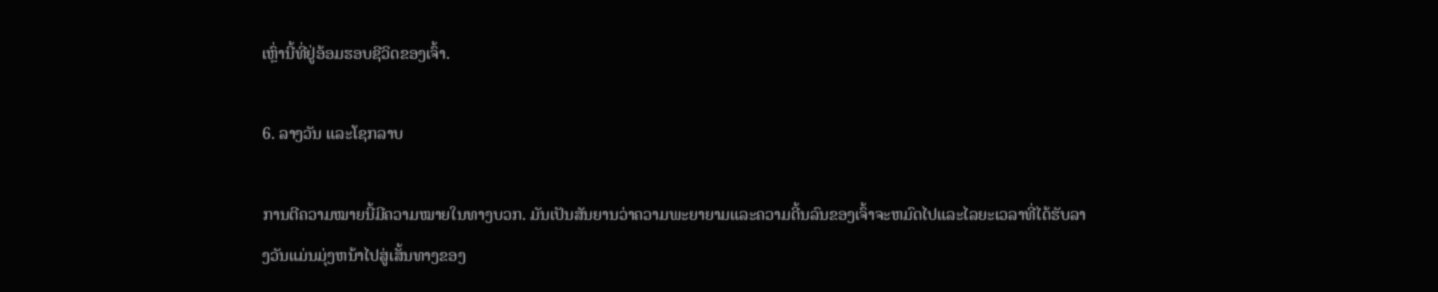ເຫຼົ່ານີ້ທີ່ຢູ່ອ້ອມຮອບຊີວິດຂອງເຈົ້າ.

6. ລາງວັນ ແລະໂຊກລາບ

ການຕີຄວາມໝາຍນີ້ມີຄວາມໝາຍໃນທາງບວກ. ມັນເປັນສັນຍານວ່າຄວາມພະຍາຍາມແລະຄວາມດີ້ນລົນຂອງເຈົ້າຈະຫມົດໄປແລະໄລຍະເວລາທີ່ໄດ້ຮັບລາງວັນແມ່ນມຸ່ງຫນ້າໄປສູ່ເສັ້ນທາງຂອງ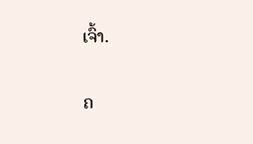ເຈົ້າ.


ຄ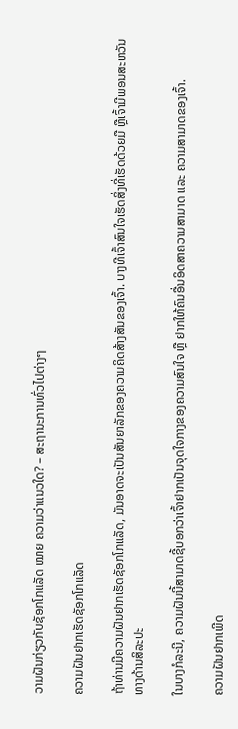ວາມຝັນກ່ຽວກັບຊັອກໂກແລັດ ໝາຍ ຄວາມວ່າແນວໃດ? – ສະຖານະການທົ່ວໄປຕ່າງໆ

ຄວາມຝັນຢາກເຮັດຊັອກໂກແລັດ

ຖ້າທ່ານມີຄວາມຝັນຢາກເຮັດຊັອກໂກແລັດ, ມັນອາດຈະເປັນສັນຍາລັກຂອງຄວາມຄິດສ້າງສັນຂອງເຈົ້າ. ບາງທີເຈົ້າສົນໃຈເຮັດສິ່ງທີ່ເຮັດດ້ວຍມື ຫຼືເຈົ້າມີພອນສະຫວັນທາງດ້ານສິລະປະ

ໃນບາງກໍລະນີ, ຄວາມຝັນນີ້ສາມາດຊີ້ບອກວ່າເຈົ້າຢາກເປັນຈຸດໃຈກາງຂອງຄວາມສົນໃຈ ຫຼື ຢາກໃຫ້ຄົນອື່ນອິດສາຄວາມສາມາດ ແລະ ຄວາມສາມາດຂອງເຈົ້າ.

ຄວາມຝັນຢາກເພີດ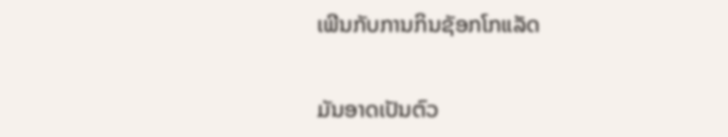ເພີນກັບການກິນຊັອກໂກແລັດ

ມັນອາດເປັນຕົວ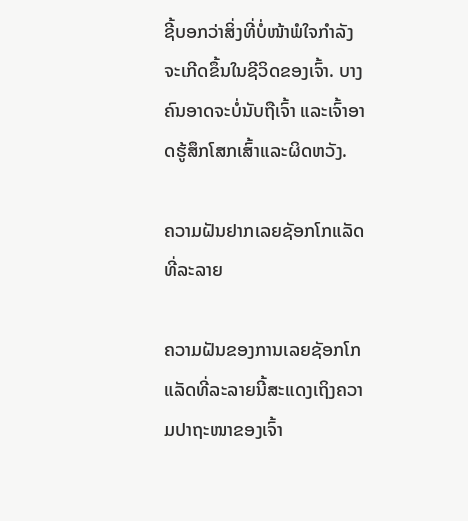ຊີ້ບອກວ່າສິ່ງທີ່ບໍ່ໜ້າພໍໃຈກຳລັງຈະເກີດຂຶ້ນໃນຊີວິດຂອງເຈົ້າ. ບາງຄົນອາດຈະບໍ່ນັບຖືເຈົ້າ ແລະເຈົ້າອາດຮູ້ສຶກໂສກເສົ້າແລະຜິດຫວັງ.

ຄວາມຝັນຢາກເລຍຊັອກໂກແລັດທີ່ລະລາຍ

ຄວາມຝັນຂອງການເລຍຊັອກໂກແລັດທີ່ລະລາຍນີ້ສະແດງເຖິງຄວາມປາຖະໜາຂອງເຈົ້າ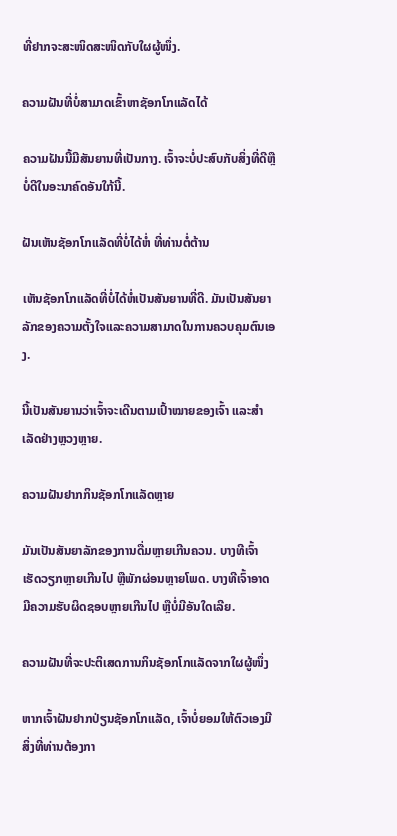ທີ່ຢາກຈະສະໜິດສະໜິດກັບໃຜຜູ້ໜຶ່ງ.

ຄວາມຝັນທີ່ບໍ່ສາມາດເຂົ້າຫາຊັອກໂກແລັດໄດ້

ຄວາມຝັນນີ້ມີສັນຍານທີ່ເປັນກາງ. ເຈົ້າຈະບໍ່ປະສົບກັບສິ່ງທີ່ດີຫຼືບໍ່ດີໃນອະນາຄົດອັນໃກ້ນີ້.

ຝັນເຫັນຊັອກໂກແລັດທີ່ບໍ່ໄດ້ຫໍ່ ທີ່ທ່ານຕໍ່ຕ້ານ

ເຫັນຊັອກໂກແລັດທີ່ບໍ່ໄດ້ຫໍ່ເປັນສັນຍານທີ່ດີ. ມັນເປັນສັນຍາລັກຂອງຄວາມຕັ້ງໃຈແລະຄວາມສາມາດໃນການຄວບຄຸມຕົນເອງ.

ນີ້ເປັນສັນຍານວ່າເຈົ້າຈະເດີນຕາມເປົ້າໝາຍຂອງເຈົ້າ ແລະສຳເລັດຢ່າງຫຼວງຫຼາຍ.

ຄວາມຝັນຢາກກິນຊັອກໂກແລັດຫຼາຍ

ມັນເປັນສັນຍາລັກຂອງການດື່ມຫຼາຍເກີນຄວນ. ບາງທີເຈົ້າເຮັດວຽກຫຼາຍເກີນໄປ ຫຼືພັກຜ່ອນຫຼາຍໂພດ. ບາງທີເຈົ້າອາດມີຄວາມຮັບຜິດຊອບຫຼາຍເກີນໄປ ຫຼືບໍ່ມີອັນໃດເລີຍ.

ຄວາມຝັນທີ່ຈະປະຕິເສດການກິນຊັອກໂກແລັດຈາກໃຜຜູ້ໜຶ່ງ

ຫາກເຈົ້າຝັນຢາກປ່ຽນຊັອກໂກແລັດ, ເຈົ້າບໍ່ຍອມໃຫ້ຕົວເອງມີສິ່ງທີ່ທ່ານຕ້ອງກາ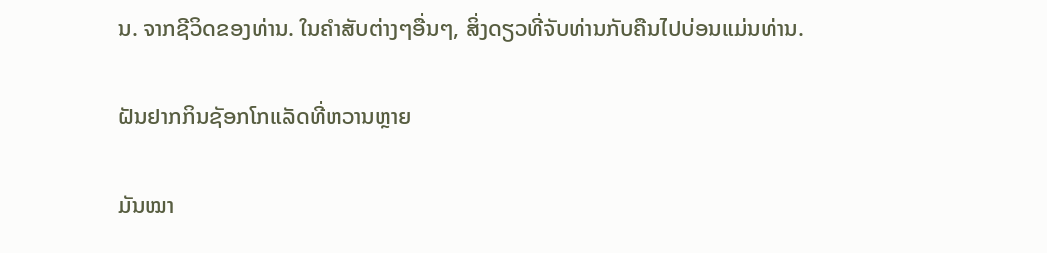ນ. ຈາກຊີວິດຂອງທ່ານ. ໃນຄໍາສັບຕ່າງໆອື່ນໆ, ສິ່ງດຽວທີ່ຈັບທ່ານກັບຄືນໄປບ່ອນແມ່ນທ່ານ.

ຝັນຢາກກິນຊັອກໂກແລັດທີ່ຫວານຫຼາຍ

ມັນໝາ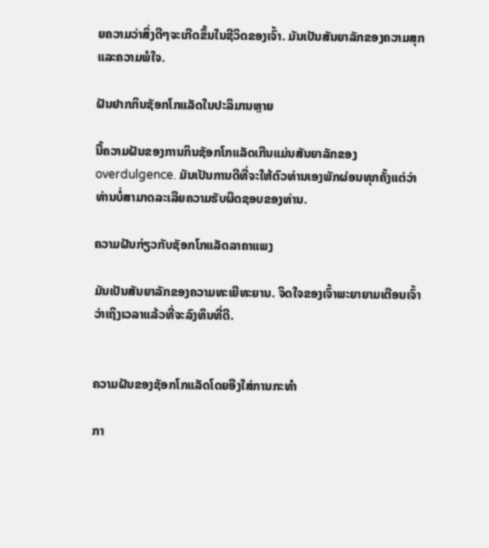ຍຄວາມວ່າສິ່ງດີໆຈະເກີດຂຶ້ນໃນຊີວິດຂອງເຈົ້າ. ມັນເປັນສັນຍາລັກຂອງຄວາມສຸກແລະຄວາມພໍໃຈ.

ຝັນຢາກກິນຊັອກໂກແລັດໃນປະລິມານຫຼາຍ

ນີ້ຄວາມຝັນຂອງການກິນຊັອກໂກແລັດເກີນແມ່ນສັນຍາລັກຂອງ overdulgence. ມັນເປັນການດີທີ່ຈະໃຫ້ຕົວທ່ານເອງພັກຜ່ອນທຸກຄັ້ງແຕ່ວ່າທ່ານບໍ່ສາມາດລະເລີຍຄວາມຮັບຜິດຊອບຂອງທ່ານ.

ຄວາມຝັນກ່ຽວກັບຊັອກໂກແລັດລາຄາແພງ

ມັນເປັນສັນຍາລັກຂອງຄວາມທະເຍີທະຍານ. ຈິດໃຈຂອງເຈົ້າພະຍາຍາມເຕືອນເຈົ້າວ່າເຖິງເວລາແລ້ວທີ່ຈະລົງທຶນທີ່ດີ.


ຄວາມຝັນຂອງຊັອກໂກແລັດໂດຍອີງໃສ່ການກະທໍາ

ກາ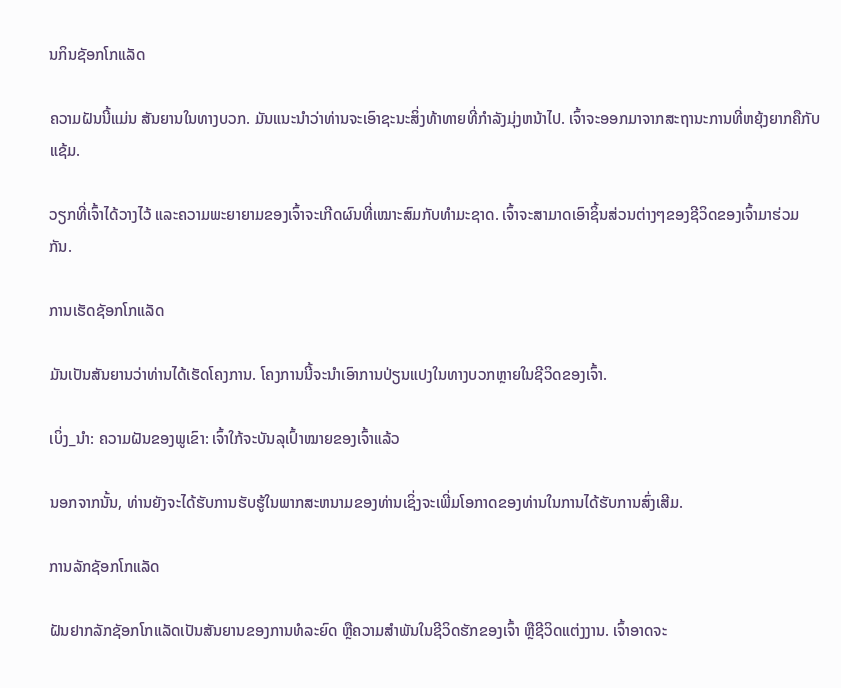ນກິນຊັອກໂກແລັດ

ຄວາມຝັນນີ້ແມ່ນ ສັນຍານໃນທາງບວກ. ມັນແນະນໍາວ່າທ່ານຈະເອົາຊະນະສິ່ງທ້າທາຍທີ່ກໍາລັງມຸ່ງຫນ້າໄປ. ເຈົ້າຈະອອກມາຈາກສະຖານະການທີ່ຫຍຸ້ງຍາກຄືກັບແຊ້ມ.

ວຽກທີ່ເຈົ້າໄດ້ວາງໄວ້ ແລະຄວາມພະຍາຍາມຂອງເຈົ້າຈະເກີດຜົນທີ່ເໝາະສົມກັບທຳມະຊາດ. ເຈົ້າຈະສາມາດເອົາຊິ້ນສ່ວນຕ່າງໆຂອງຊີວິດຂອງເຈົ້າມາຮ່ວມກັນ.

ການເຮັດຊັອກໂກແລັດ

ມັນເປັນສັນຍານວ່າທ່ານໄດ້ເຮັດໂຄງການ. ໂຄງການນີ້ຈະນໍາເອົາການປ່ຽນແປງໃນທາງບວກຫຼາຍໃນຊີວິດຂອງເຈົ້າ.

ເບິ່ງ_ນຳ: ຄວາມຝັນຂອງພູເຂົາ: ເຈົ້າໃກ້ຈະບັນລຸເປົ້າໝາຍຂອງເຈົ້າແລ້ວ

ນອກຈາກນັ້ນ, ທ່ານຍັງຈະໄດ້ຮັບການຮັບຮູ້ໃນພາກສະຫນາມຂອງທ່ານເຊິ່ງຈະເພີ່ມໂອກາດຂອງທ່ານໃນການໄດ້ຮັບການສົ່ງເສີມ.

ການລັກຊັອກໂກແລັດ

ຝັນຢາກລັກຊັອກໂກແລັດເປັນສັນຍານຂອງການທໍລະຍົດ ຫຼືຄວາມສຳພັນໃນຊີວິດຮັກຂອງເຈົ້າ ຫຼືຊີວິດແຕ່ງງານ. ເຈົ້າອາດຈະ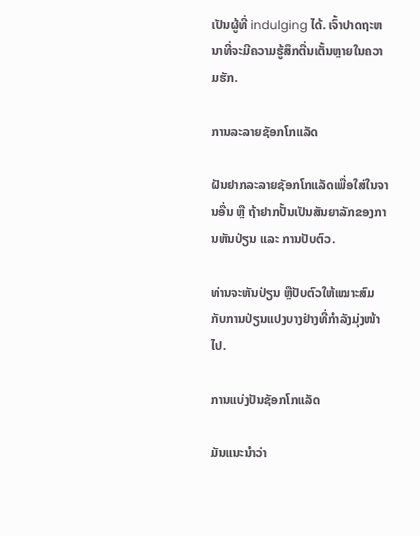ເປັນຜູ້ທີ່ indulging ໄດ້. ເຈົ້າປາດຖະຫນາທີ່ຈະມີຄວາມຮູ້ສຶກຕື່ນເຕັ້ນຫຼາຍໃນຄວາມຮັກ.

ການລະລາຍຊັອກໂກແລັດ

ຝັນຢາກລະລາຍຊັອກໂກແລັດເພື່ອໃສ່ໃນຈານອື່ນ ຫຼື ຖ້າຢາກປັ້ນເປັນສັນຍາລັກຂອງການຫັນປ່ຽນ ແລະ ການປັບຕົວ.

ທ່ານຈະຫັນປ່ຽນ ຫຼືປັບຕົວໃຫ້ເໝາະສົມກັບການປ່ຽນແປງບາງຢ່າງທີ່ກຳລັງມຸ່ງໜ້າໄປ.

ການແບ່ງປັນຊັອກໂກແລັດ

ມັນແນະນຳວ່າ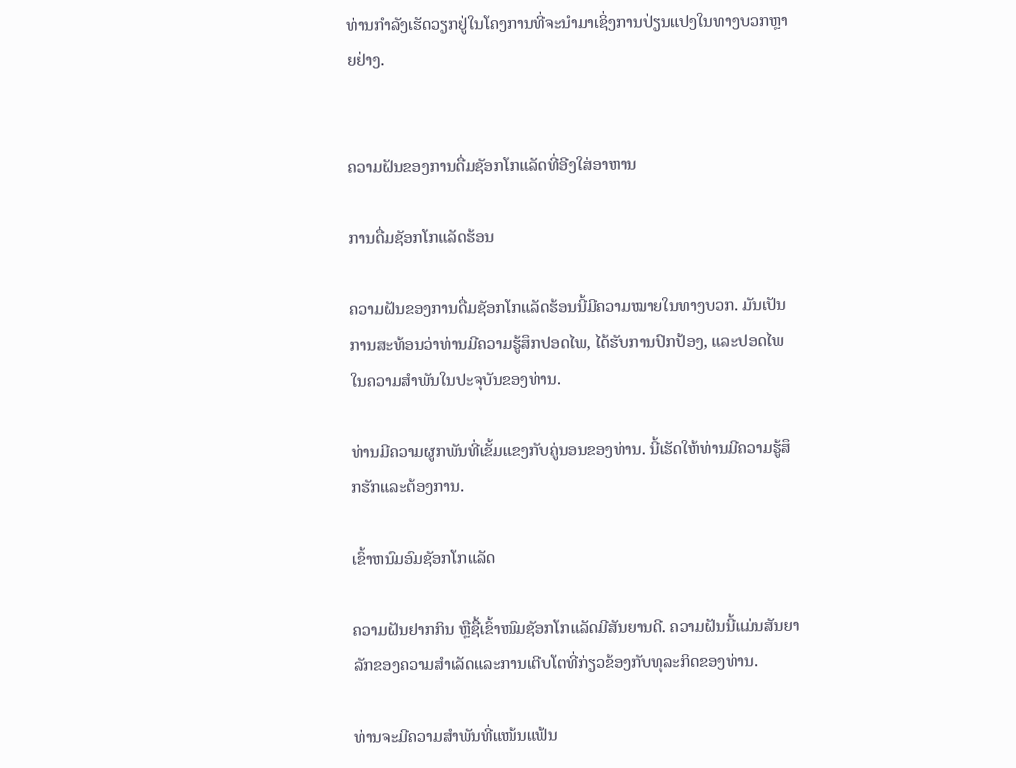ທ່ານກຳລັງເຮັດວຽກຢູ່ໃນໂຄງການທີ່ຈະນຳມາເຊິ່ງການປ່ຽນແປງໃນທາງບວກຫຼາຍຢ່າງ.


ຄວາມຝັນຂອງການດື່ມຊັອກໂກແລັດທີ່ອີງໃສ່ອາຫານ

ການດື່ມຊັອກໂກແລັດຮ້ອນ

ຄວາມຝັນຂອງການດື່ມຊັອກໂກແລັດຮ້ອນນີ້ມີຄວາມໝາຍໃນທາງບວກ. ມັນເປັນການສະທ້ອນວ່າທ່ານມີຄວາມຮູ້ສຶກປອດໄພ, ໄດ້ຮັບການປົກປ້ອງ, ແລະປອດໄພໃນຄວາມສໍາພັນໃນປະຈຸບັນຂອງທ່ານ.

ທ່ານມີຄວາມຜູກພັນທີ່ເຂັ້ມແຂງກັບຄູ່ນອນຂອງທ່ານ. ນີ້ເຮັດໃຫ້ທ່ານມີຄວາມຮູ້ສຶກຮັກແລະຕ້ອງການ.

ເຂົ້າຫນົມອົມຊັອກໂກແລັດ

ຄວາມຝັນຢາກກິນ ຫຼືຊື້ເຂົ້າໜົມຊັອກໂກແລັດມີສັນຍານດີ. ຄວາມຝັນນີ້ແມ່ນສັນຍາລັກຂອງຄວາມສໍາເລັດແລະການເຕີບໂຕທີ່ກ່ຽວຂ້ອງກັບທຸລະກິດຂອງທ່ານ.

ທ່ານຈະມີຄວາມສຳພັນທີ່ແໜ້ນແຟ້ນ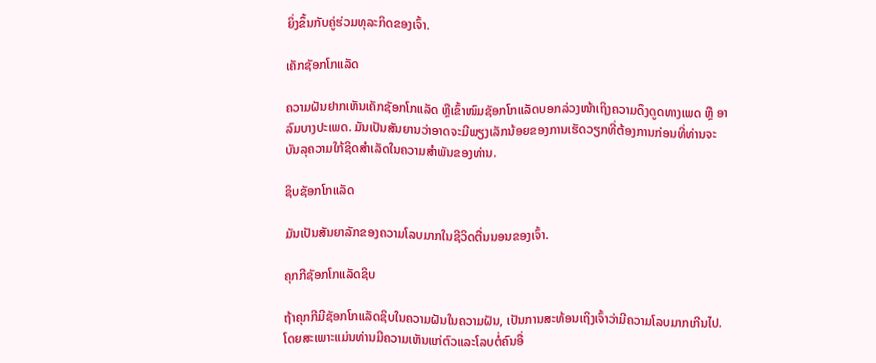ຍິ່ງຂຶ້ນກັບຄູ່ຮ່ວມທຸລະກິດຂອງເຈົ້າ.

ເຄັກຊັອກໂກແລັດ

ຄວາມຝັນຢາກເຫັນເຄັກຊັອກໂກແລັດ ຫຼືເຂົ້າໜົມຊັອກໂກແລັດບອກລ່ວງໜ້າເຖິງຄວາມດຶງດູດທາງເພດ ຫຼື ອາລົມບາງປະເພດ. ມັນເປັນສັນຍານວ່າອາດຈະມີພຽງເລັກນ້ອຍຂອງການເຮັດວຽກທີ່ຕ້ອງການກ່ອນທີ່ທ່ານຈະບັນລຸຄວາມໃກ້ຊິດສໍາເລັດໃນຄວາມສໍາພັນຂອງທ່ານ.

ຊິບຊັອກໂກແລັດ

ມັນເປັນສັນຍາລັກຂອງຄວາມໂລບມາກໃນຊີວິດຕື່ນນອນຂອງເຈົ້າ.

ຄຸກກີຊັອກໂກແລັດຊິບ

ຖ້າຄຸກກີມີຊັອກໂກແລັດຊິບໃນຄວາມຝັນໃນຄວາມຝັນ, ເປັນການສະທ້ອນເຖິງເຈົ້າວ່າມີຄວາມໂລບມາກເກີນໄປ. ໂດຍສະເພາະແມ່ນທ່ານມີຄວາມເຫັນແກ່ຕົວແລະໂລບຕໍ່ຄົນອື່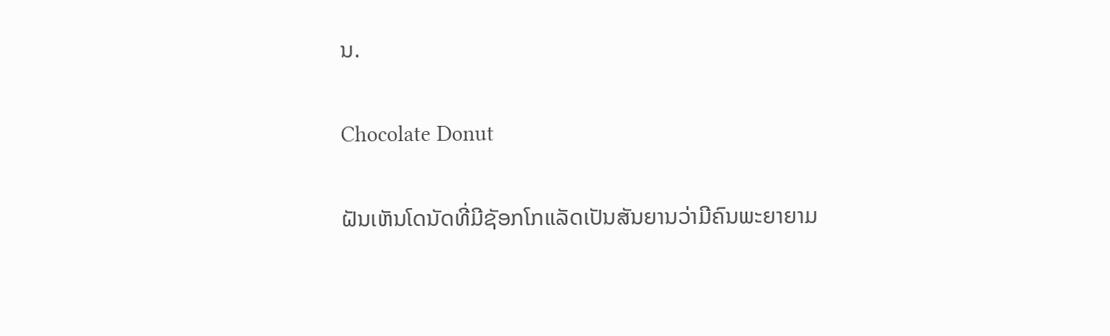ນ.

Chocolate Donut

ຝັນເຫັນໂດນັດທີ່ມີຊັອກໂກແລັດເປັນສັນຍານວ່າມີຄົນພະຍາຍາມ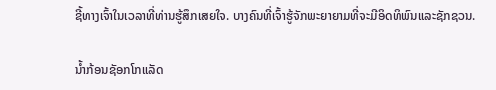ຊີ້ທາງເຈົ້າໃນເວລາທີ່ທ່ານຮູ້ສຶກເສຍໃຈ. ບາງຄົນທີ່ເຈົ້າຮູ້ຈັກພະຍາຍາມທີ່ຈະມີອິດທິພົນແລະຊັກຊວນ.

ນ້ຳກ້ອນຊັອກໂກແລັດ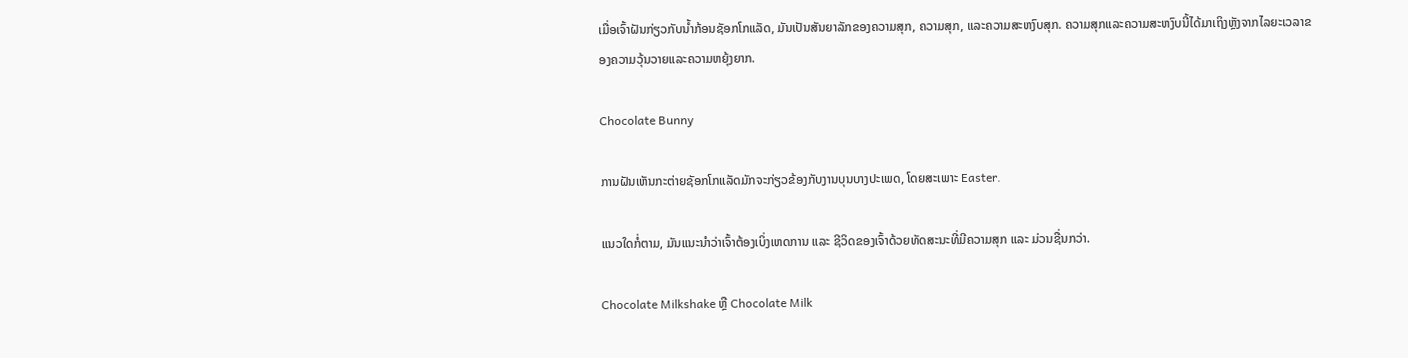ເມື່ອເຈົ້າຝັນກ່ຽວກັບນ້ຳກ້ອນຊັອກໂກແລັດ, ມັນເປັນສັນຍາລັກຂອງຄວາມສຸກ, ຄວາມສຸກ, ແລະຄວາມສະຫງົບສຸກ. ຄວາມສຸກແລະຄວາມສະຫງົບນີ້ໄດ້ມາເຖິງຫຼັງຈາກໄລຍະເວລາຂອງຄວາມວຸ້ນວາຍແລະຄວາມຫຍຸ້ງຍາກ.

Chocolate Bunny

ການຝັນເຫັນກະຕ່າຍຊັອກໂກແລັດມັກຈະກ່ຽວຂ້ອງກັບງານບຸນບາງປະເພດ, ໂດຍສະເພາະ Easter.

ແນວໃດກໍ່ຕາມ, ມັນແນະນຳວ່າເຈົ້າຕ້ອງເບິ່ງເຫດການ ແລະ ຊີວິດຂອງເຈົ້າດ້ວຍທັດສະນະທີ່ມີຄວາມສຸກ ແລະ ມ່ວນຊື່ນກວ່າ.

Chocolate Milkshake ຫຼື Chocolate Milk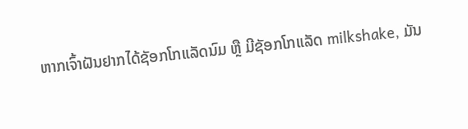ຫາກເຈົ້າຝັນຢາກໄດ້ຊັອກໂກແລັດນົມ ຫຼື ມີຊັອກໂກແລັດ milkshake, ມັນ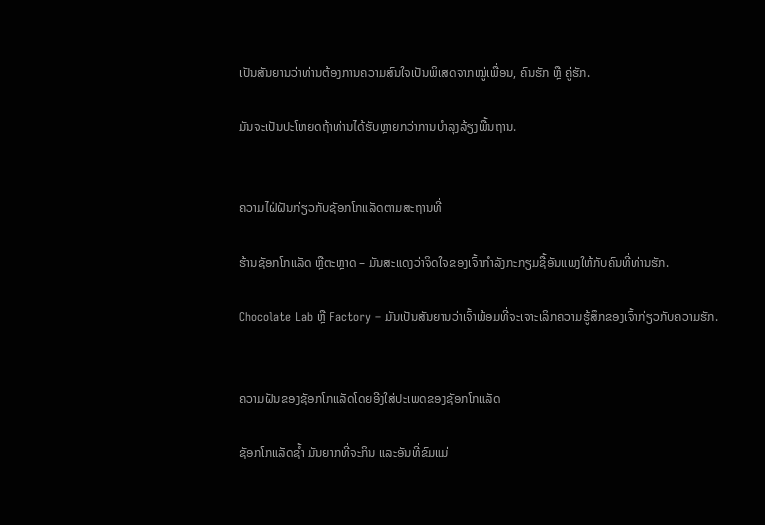ເປັນສັນຍານວ່າທ່ານຕ້ອງການຄວາມສົນໃຈເປັນພິເສດຈາກໝູ່ເພື່ອນ, ຄົນຮັກ ຫຼື ຄູ່ຮັກ.

ມັນຈະເປັນປະໂຫຍດຖ້າທ່ານໄດ້ຮັບຫຼາຍກວ່າການບໍາລຸງລ້ຽງພື້ນຖານ.


ຄວາມໄຝ່ຝັນກ່ຽວກັບຊັອກໂກແລັດຕາມສະຖານທີ່

ຮ້ານຊັອກໂກແລັດ ຫຼືຕະຫຼາດ – ມັນສະແດງວ່າຈິດໃຈຂອງເຈົ້າກຳລັງກະກຽມຊື້ອັນແພງໃຫ້ກັບຄົນທີ່ທ່ານຮັກ.

Chocolate Lab ຫຼື Factory – ມັນເປັນສັນຍານວ່າເຈົ້າພ້ອມທີ່ຈະເຈາະເລິກຄວາມຮູ້ສຶກຂອງເຈົ້າກ່ຽວກັບຄວາມຮັກ.


ຄວາມຝັນຂອງຊັອກໂກແລັດໂດຍອີງໃສ່ປະເພດຂອງຊັອກໂກແລັດ

ຊັອກໂກແລັດຊ້ຳ ມັນຍາກທີ່ຈະກິນ ແລະອັນທີ່ຂົມແມ່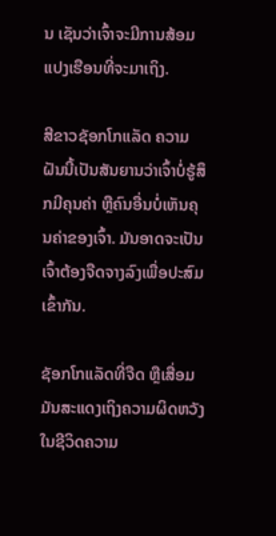ນ ເຊັນວ່າເຈົ້າຈະມີການສ້ອມແປງເຮືອນທີ່ຈະມາເຖິງ.

ສີຂາວຊັອກໂກແລັດ ຄວາມຝັນນີ້ເປັນສັນຍານວ່າເຈົ້າບໍ່ຮູ້ສຶກມີຄຸນຄ່າ ຫຼືຄົນອື່ນບໍ່ເຫັນຄຸນຄ່າຂອງເຈົ້າ. ມັນອາດຈະເປັນເຈົ້າຕ້ອງຈືດຈາງລົງເພື່ອປະສົມເຂົ້າກັນ.

ຊັອກໂກແລັດທີ່ຈືດ ຫຼືເສື່ອມ ມັນສະແດງເຖິງຄວາມຜິດຫວັງໃນຊີວິດຄວາມ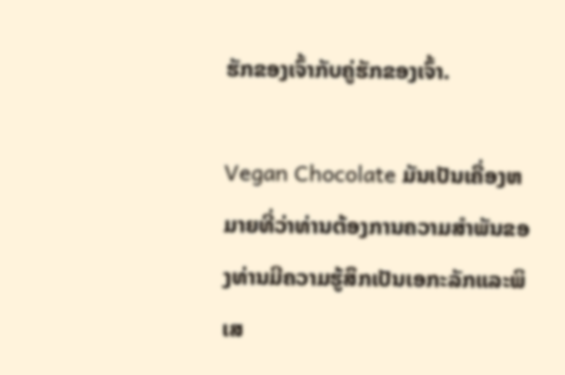ຮັກຂອງເຈົ້າກັບຄູ່ຮັກຂອງເຈົ້າ.

Vegan Chocolate ມັນເປັນເຄື່ອງຫມາຍທີ່ວ່າທ່ານຕ້ອງການຄວາມສໍາພັນຂອງທ່ານມີຄວາມຮູ້ສຶກເປັນເອກະລັກແລະພິເສ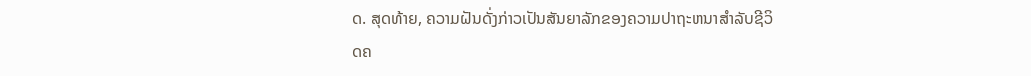ດ. ສຸດທ້າຍ, ຄວາມຝັນດັ່ງກ່າວເປັນສັນຍາລັກຂອງຄວາມປາຖະຫນາສໍາລັບຊີວິດຄ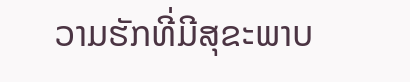ວາມຮັກທີ່ມີສຸຂະພາບ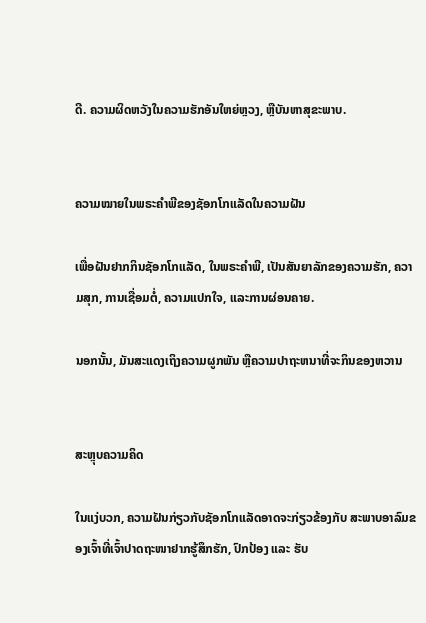ດີ. ຄວາມຜິດຫວັງໃນຄວາມຮັກອັນໃຫຍ່ຫຼວງ, ຫຼືບັນຫາສຸຂະພາບ.


ຄວາມໝາຍໃນພຣະຄໍາພີຂອງຊັອກໂກແລັດໃນຄວາມຝັນ

ເພື່ອຝັນຢາກກິນຊັອກໂກແລັດ, ໃນພຣະຄໍາພີ, ເປັນສັນຍາລັກຂອງຄວາມຮັກ, ຄວາມສຸກ, ການເຊື່ອມຕໍ່, ຄວາມແປກໃຈ, ແລະການຜ່ອນຄາຍ.

ນອກນັ້ນ, ມັນສະແດງເຖິງຄວາມຜູກພັນ ຫຼືຄວາມປາຖະຫນາທີ່ຈະກິນຂອງຫວານ


ສະຫຼຸບຄວາມຄິດ

ໃນແງ່ບວກ, ຄວາມຝັນກ່ຽວກັບຊັອກໂກແລັດອາດຈະກ່ຽວຂ້ອງກັບ ສະພາບອາລົມຂອງເຈົ້າທີ່ເຈົ້າປາດຖະໜາຢາກຮູ້ສຶກຮັກ, ປົກປ້ອງ ແລະ ຮັບ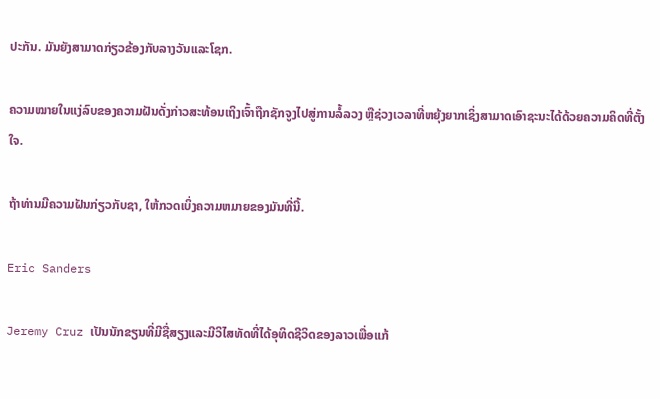ປະກັນ. ມັນຍັງສາມາດກ່ຽວຂ້ອງກັບລາງວັນແລະໂຊກ.

ຄວາມໝາຍໃນແງ່ລົບຂອງຄວາມຝັນດັ່ງກ່າວສະທ້ອນເຖິງເຈົ້າຖືກຊັກຈູງໄປສູ່ການລໍ້ລວງ ຫຼືຊ່ວງເວລາທີ່ຫຍຸ້ງຍາກເຊິ່ງສາມາດເອົາຊະນະໄດ້ດ້ວຍຄວາມຄິດທີ່ຕັ້ງໃຈ.

ຖ້າທ່ານມີຄວາມຝັນກ່ຽວກັບຊາ, ໃຫ້ກວດເບິ່ງຄວາມຫມາຍຂອງມັນທີ່ນີ້.

Eric Sanders

Jeremy Cruz ເປັນນັກຂຽນທີ່ມີຊື່ສຽງແລະມີວິໄສທັດທີ່ໄດ້ອຸທິດຊີວິດຂອງລາວເພື່ອແກ້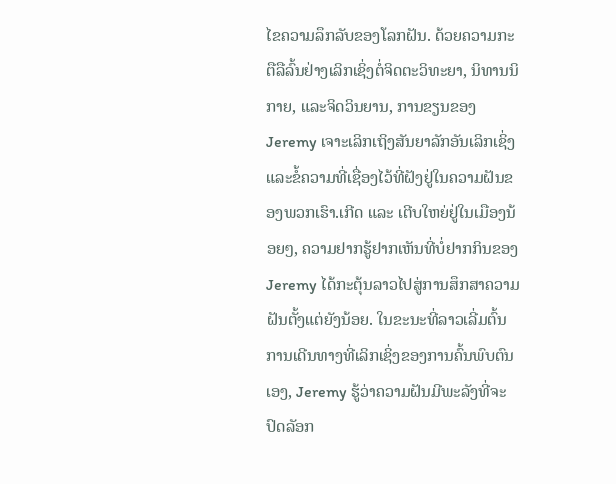ໄຂຄວາມລຶກລັບຂອງໂລກຝັນ. ດ້ວຍຄວາມກະຕືລືລົ້ນຢ່າງເລິກເຊິ່ງຕໍ່ຈິດຕະວິທະຍາ, ນິທານນິກາຍ, ແລະຈິດວິນຍານ, ການຂຽນຂອງ Jeremy ເຈາະເລິກເຖິງສັນຍາລັກອັນເລິກເຊິ່ງແລະຂໍ້ຄວາມທີ່ເຊື່ອງໄວ້ທີ່ຝັງຢູ່ໃນຄວາມຝັນຂອງພວກເຮົາ.ເກີດ ແລະ ເຕີບໃຫຍ່ຢູ່ໃນເມືອງນ້ອຍໆ, ຄວາມຢາກຮູ້ຢາກເຫັນທີ່ບໍ່ຢາກກິນຂອງ Jeremy ໄດ້ກະຕຸ້ນລາວໄປສູ່ການສຶກສາຄວາມຝັນຕັ້ງແຕ່ຍັງນ້ອຍ. ໃນຂະນະທີ່ລາວເລີ່ມຕົ້ນການເດີນທາງທີ່ເລິກເຊິ່ງຂອງການຄົ້ນພົບຕົນເອງ, Jeremy ຮູ້ວ່າຄວາມຝັນມີພະລັງທີ່ຈະປົດລັອກ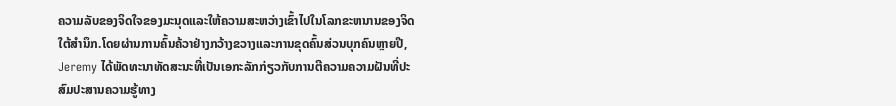ຄວາມລັບຂອງຈິດໃຈຂອງມະນຸດແລະໃຫ້ຄວາມສະຫວ່າງເຂົ້າໄປໃນໂລກຂະຫນານຂອງຈິດໃຕ້ສໍານຶກ.ໂດຍຜ່ານການຄົ້ນຄ້ວາຢ່າງກວ້າງຂວາງແລະການຂຸດຄົ້ນສ່ວນບຸກຄົນຫຼາຍປີ, Jeremy ໄດ້ພັດທະນາທັດສະນະທີ່ເປັນເອກະລັກກ່ຽວກັບການຕີຄວາມຄວາມຝັນທີ່ປະສົມປະສານຄວາມຮູ້ທາງ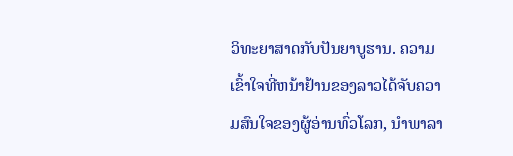ວິທະຍາສາດກັບປັນຍາບູຮານ. ຄວາມເຂົ້າໃຈທີ່ຫນ້າຢ້ານຂອງລາວໄດ້ຈັບຄວາມສົນໃຈຂອງຜູ້ອ່ານທົ່ວໂລກ, ນໍາພາລາ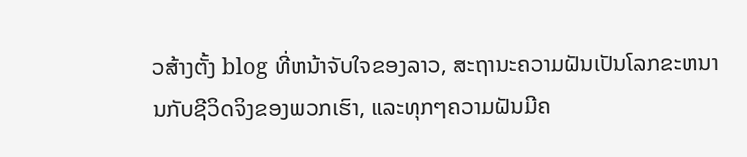ວສ້າງຕັ້ງ blog ທີ່ຫນ້າຈັບໃຈຂອງລາວ, ສະຖານະຄວາມຝັນເປັນໂລກຂະຫນານກັບຊີວິດຈິງຂອງພວກເຮົາ, ແລະທຸກໆຄວາມຝັນມີຄ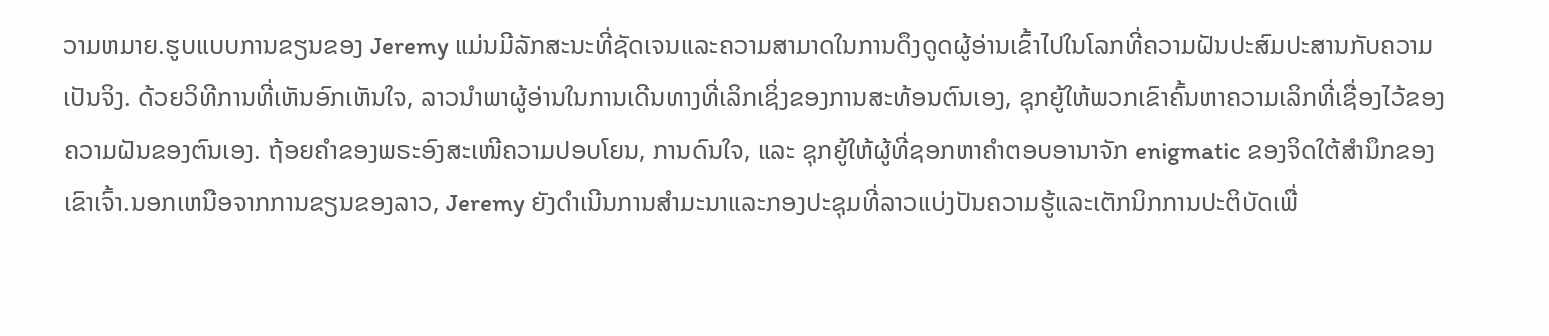ວາມຫມາຍ.ຮູບແບບການຂຽນຂອງ Jeremy ແມ່ນມີລັກສະນະທີ່ຊັດເຈນແລະຄວາມສາມາດໃນການດຶງດູດຜູ້ອ່ານເຂົ້າໄປໃນໂລກທີ່ຄວາມຝັນປະສົມປະສານກັບຄວາມເປັນຈິງ. ດ້ວຍວິທີການທີ່ເຫັນອົກເຫັນໃຈ, ລາວນໍາພາຜູ້ອ່ານໃນການເດີນທາງທີ່ເລິກເຊິ່ງຂອງການສະທ້ອນຕົນເອງ, ຊຸກຍູ້ໃຫ້ພວກເຂົາຄົ້ນຫາຄວາມເລິກທີ່ເຊື່ອງໄວ້ຂອງຄວາມຝັນຂອງຕົນເອງ. ຖ້ອຍຄຳຂອງພຣະອົງສະເໜີຄວາມປອບໂຍນ, ການດົນໃຈ, ແລະ ຊຸກຍູ້ໃຫ້ຜູ້ທີ່ຊອກຫາຄຳຕອບອານາຈັກ enigmatic ຂອງຈິດໃຕ້ສໍານຶກຂອງເຂົາເຈົ້າ.ນອກເຫນືອຈາກການຂຽນຂອງລາວ, Jeremy ຍັງດໍາເນີນການສໍາມະນາແລະກອງປະຊຸມທີ່ລາວແບ່ງປັນຄວາມຮູ້ແລະເຕັກນິກການປະຕິບັດເພື່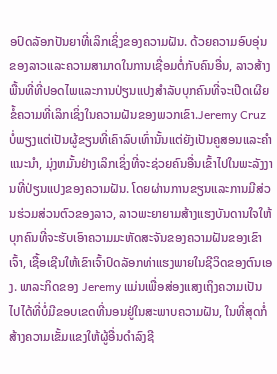ອປົດລັອກປັນຍາທີ່ເລິກເຊິ່ງຂອງຄວາມຝັນ. ດ້ວຍຄວາມອົບອຸ່ນຂອງລາວແລະຄວາມສາມາດໃນການເຊື່ອມຕໍ່ກັບຄົນອື່ນ, ລາວສ້າງພື້ນທີ່ທີ່ປອດໄພແລະການປ່ຽນແປງສໍາລັບບຸກຄົນທີ່ຈະເປີດເຜີຍຂໍ້ຄວາມທີ່ເລິກເຊິ່ງໃນຄວາມຝັນຂອງພວກເຂົາ.Jeremy Cruz ບໍ່ພຽງແຕ່ເປັນຜູ້ຂຽນທີ່ເຄົາລົບເທົ່ານັ້ນແຕ່ຍັງເປັນຄູສອນແລະຄໍາແນະນໍາ, ມຸ່ງຫມັ້ນຢ່າງເລິກເຊິ່ງທີ່ຈະຊ່ວຍຄົນອື່ນເຂົ້າໄປໃນພະລັງງານທີ່ປ່ຽນແປງຂອງຄວາມຝັນ. ໂດຍຜ່ານການຂຽນແລະການມີສ່ວນຮ່ວມສ່ວນຕົວຂອງລາວ, ລາວພະຍາຍາມສ້າງແຮງບັນດານໃຈໃຫ້ບຸກຄົນທີ່ຈະຮັບເອົາຄວາມມະຫັດສະຈັນຂອງຄວາມຝັນຂອງເຂົາເຈົ້າ, ເຊື້ອເຊີນໃຫ້ເຂົາເຈົ້າປົດລັອກທ່າແຮງພາຍໃນຊີວິດຂອງຕົນເອງ. ພາລະກິດຂອງ Jeremy ແມ່ນເພື່ອສ່ອງແສງເຖິງຄວາມເປັນໄປໄດ້ທີ່ບໍ່ມີຂອບເຂດທີ່ນອນຢູ່ໃນສະພາບຄວາມຝັນ, ໃນທີ່ສຸດກໍ່ສ້າງຄວາມເຂັ້ມແຂງໃຫ້ຜູ້ອື່ນດໍາລົງຊີ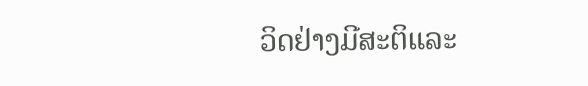ວິດຢ່າງມີສະຕິແລະ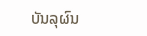ບັນລຸຜົນ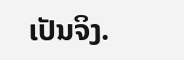ເປັນຈິງ.